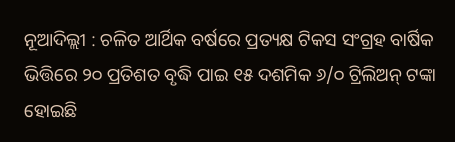ନୂଆଦିଲ୍ଲୀ : ଚଳିତ ଆର୍ଥିକ ବର୍ଷରେ ପ୍ରତ୍ୟକ୍ଷ ଟିକସ ସଂଗ୍ରହ ବାର୍ଷିକ ଭିତ୍ତିରେ ୨୦ ପ୍ରତିଶତ ବୃଦ୍ଧି ପାଇ ୧୫ ଦଶମିକ ୬/୦ ଟ୍ରିଲିଅନ୍ ଟଙ୍କା ହୋଇଛି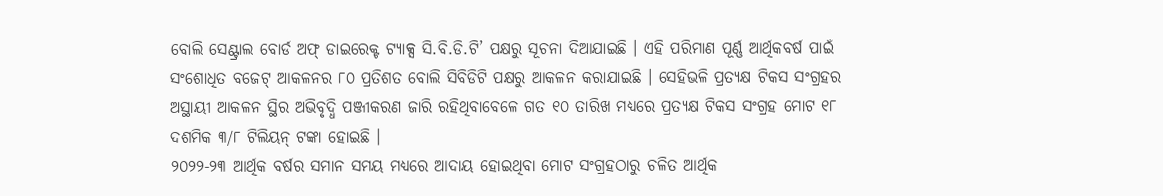ବୋଲି ସେଣ୍ଟ୍ରାଲ ବୋର୍ଡ ଅଫ୍ ଡାଇରେକ୍ଟ ଟ୍ୟାକ୍ସ ସି.ବି.ଡି.ଟି’ ପକ୍ଷରୁ ସୂଚନା ଦିଆଯାଇଛି । ଏହି ପରିମାଣ ପୂର୍ଣ୍ଣ ଆର୍ଥିକବର୍ଷ ପାଇଁ ସଂଶୋଧିତ ବଜେଟ୍ ଆକଳନର ୮୦ ପ୍ରତିଶତ ବୋଲି ସିବିଡିଟି ପକ୍ଷରୁ ଆକଳନ କରାଯାଇଛି । ସେହିଭଳି ପ୍ରତ୍ୟକ୍ଷ ଟିକସ ସଂଗ୍ରହର ଅସ୍ଥାୟୀ ଆକଳନ ସ୍ଥିର ଅଭିବୃଦ୍ଧି ପଞ୍ଜୀକରଣ ଜାରି ରହିଥିବାବେଳେ ଗତ ୧୦ ତାରିଖ ମଧ୍ୟରେ ପ୍ରତ୍ୟକ୍ଷ ଟିକସ ସଂଗ୍ରହ ମୋଟ ୧୮ ଦଶମିକ ୩/୮ ଟିଲିୟନ୍ ଟଙ୍କା ହୋଇଛି ।
୨୦୨୨-୨୩ ଆର୍ଥିକ ବର୍ଷର ସମାନ ସମୟ ମଧ୍ୟରେ ଆଦାୟ ହୋଇଥିବା ମୋଟ ସଂଗ୍ରହଠାରୁ ଚଳିତ ଆର୍ଥିକ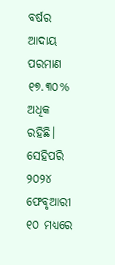ବର୍ଷର ଆଦାୟ ପରମାଣ ୧୭.୩୦% ଅଧିକ ରହିଛି। ସେହିପରି ୨୦୨୪ ଫେବୃଆରୀ ୧୦ ମଧ୍ୟରେ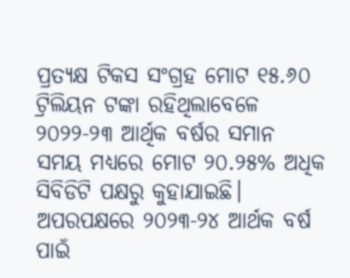ପ୍ରତ୍ୟକ୍ଷ ଟିକସ ସଂଗ୍ରହ ମୋଟ ୧୫.୬୦ ଟ୍ରିଲିୟନ ଟଙ୍କା ରହିଥିଲାବେଳେ ୨୦୨୨-୨୩ ଆର୍ଥିକ ବର୍ଷର ସମାନ ସମୟ ମଧ୍ୟରେ ମୋଟ ୨୦.୨୫% ଅଧିକ ସିବିଡିଟି ପକ୍ଷରୁ କୁହାଯାଇଛି। ଅପରପକ୍ଷରେ ୨୦୨୩-୨୪ ଆର୍ଥକ ବର୍ଷ ପାଇଁ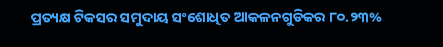ପ୍ରତ୍ୟକ୍ଷ ଟିକସର ସମୁଦାୟ ସଂଶୋଧିତ ଆକଳନଗୁଡିକର ୮୦.୨୩%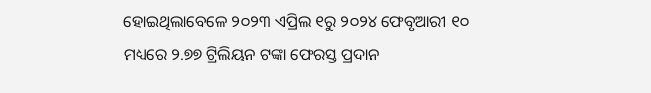ହୋଇଥିଲାବେଳେ ୨୦୨୩ ଏପ୍ରିଲ ୧ରୁ ୨୦୨୪ ଫେବୃଆରୀ ୧୦ ମଧ୍ୟରେ ୨.୭୭ ଟ୍ରିଲିୟନ ଟଙ୍କା ଫେରସ୍ତ ପ୍ରଦାନ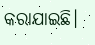କରାଯାଇଛି।